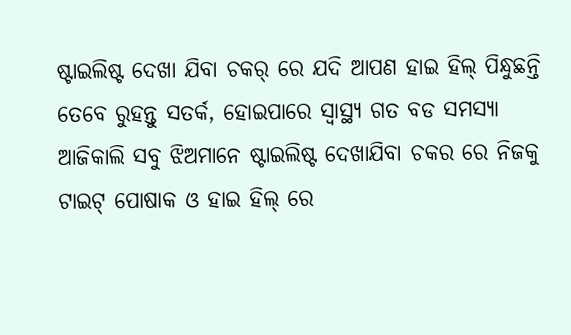ଷ୍ଟାଇଲିଷ୍ଟ ଦେଖା ଯିବା ଚକର୍ ରେ ଯଦି ଆପଣ ହାଇ ହିଲ୍ ପିନ୍ଧୁଛନ୍ତି ତେବେ ରୁହନ୍ତୁ ସତର୍କ, ହୋଇପାରେ ସ୍ବାସ୍ଥ୍ୟ ଗତ ବଡ ସମସ୍ୟା
ଆଜିକାଲି ସବୁ ଝିଅମାନେ ଷ୍ଟାଇଲିଷ୍ଟ ଦେଖାଯିବା ଚକର ରେ ନିଜକୁ ଟାଇଟ୍ ପୋଷାକ ଓ ହାଇ ହିଲ୍ ରେ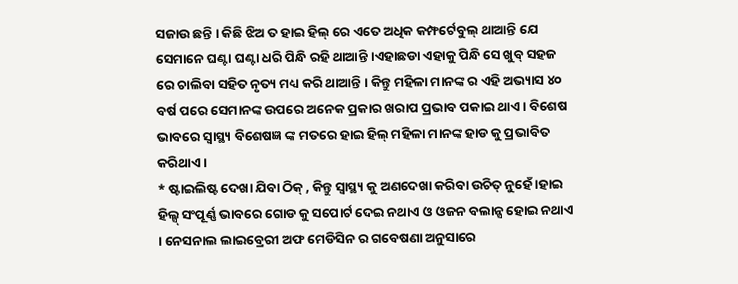ସଜାଉ ଛନ୍ତି । କିଛି ଝିଅ ତ ହାଇ ହିଲ୍ ରେ ଏତେ ଅଧିକ କମ୍ଫର୍ଟେବୁଲ୍ ଥାଆନ୍ତି ଯେ ସେମାନେ ଘଣ୍ଟା ଘଣ୍ଟା ଧରି ପିନ୍ଧି ରହି ଥାଆନ୍ତି ।ଏହାଛଡା ଏହାକୁ ପିନ୍ଧି ସେ ଖୁବ୍ ସହଜ ରେ ଚାଲିବା ସହିତ ନୃତ୍ୟ ମଧ୍ୟ କରି ଥାଆନ୍ତି । କିନ୍ତୁ ମହିଳା ମାନଙ୍କ ର ଏହି ଅଭ୍ୟାସ ୪୦ ବର୍ଷ ପରେ ସେମାନଙ୍କ ଉପରେ ଅନେକ ପ୍ରକାର ଖରାପ ପ୍ରଭାବ ପକାଇ ଥାଏ । ବିଶେଷ ଭାବରେ ସ୍ବାସ୍ଥ୍ୟ ବିଶେଷଜ୍ଞ ଙ୍କ ମତରେ ହାଇ ହିଲ୍ ମହିଳା ମାନଙ୍କ ହାଡ କୁ ପ୍ରଭାବିତ କରିଥାଏ ।
* ଷ୍ଟାଇଲିଷ୍ଟ ଦେଖା ଯିବା ଠିକ୍ , କିନ୍ତୁ ସ୍ବାସ୍ଥ୍ୟ କୁ ଅଣଦେଖା କରିବା ଉଚିତ୍ ନୁହେଁ ।ହାଇ ହିଲ୍ସ୍ ସଂପୂର୍ଣ୍ଣ ଭାବରେ ଗୋଡ କୁ ସପୋର୍ଟ ଦେଇ ନଥାଏ ଓ ଓଜନ ବଲାନ୍ସ ହୋଇ ନଥାଏ । ନେସନାଲ ଲାଇବ୍ରେରୀ ଅଫ ମେଡିସିନ ର ଗବେଷଣା ଅନୁସାରେ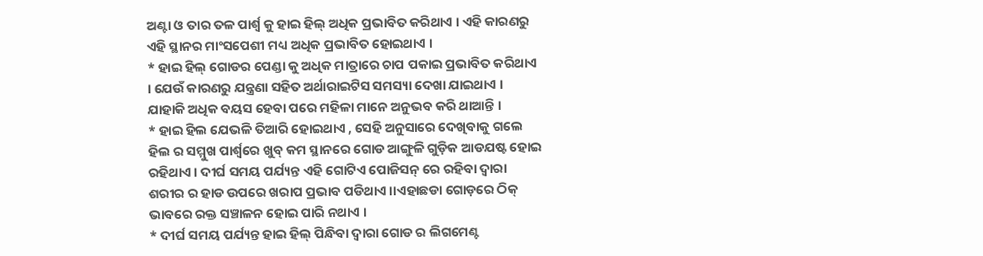ଅଣ୍ଟା ଓ ତାର ତଳ ପାର୍ଶ୍ଵ କୁ ହାଇ ହିଲ୍ ଅଧିକ ପ୍ରଭାବିତ କରିଥାଏ । ଏହି କାରଣରୁ ଏହି ସ୍ଥାନର ମାଂସପେଶୀ ମଧ୍ୟ ଅଧିକ ପ୍ରଭାବିତ ହୋଇଥାଏ ।
* ହାଇ ହିଲ୍ ଗୋଡର ପେଣ୍ଡା କୁ ଅଧିକ ମାତ୍ରାରେ ଚାପ ପକାଇ ପ୍ରଭାବିତ କରିଥାଏ । ଯେଉଁ କାରଣରୁ ଯନ୍ତ୍ରଣା ସହିତ ଅର୍ଥାରାଇଟିସ ସମସ୍ୟା ଦେଖା ଯାଇଥାଏ । ଯାହାକି ଅଧିକ ବୟସ ହେବା ପରେ ମହିଳା ମାନେ ଅନୁଭବ କରି ଥାଆନ୍ତି ।
* ହାଇ ହିଲ ଯେଭଳି ତିଆରି ହୋଇଥାଏ , ସେହି ଅନୁସାରେ ଦେଖିବାକୁ ଗଲେ ହିଲ ର ସମ୍ମୁଖ ପାର୍ଶ୍ଵରେ ଖୁବ୍ କମ ସ୍ଥାନରେ ଗୋଡ ଆଙ୍ଗୁଳି ଗୁଡ଼ିକ ଆଡଯଷ୍ଟ ହୋଇ ରହିଥାଏ । ଦୀର୍ଘ ସମୟ ପର୍ଯ୍ୟନ୍ତ ଏହି ଗୋଟିଏ ପୋଜିସନ୍ ରେ ରହିବା ଦ୍ଵାରା ଶରୀର ର ହାଡ ଉପରେ ଖରାପ ପ୍ରଭାବ ପଡିଥାଏ ।।ଏହାଛଡା ଗୋଡ଼ରେ ଠିକ୍ ଭାବରେ ରକ୍ତ ସଞ୍ଚାଳନ ହୋଇ ପାରି ନଥାଏ ।
* ଦୀର୍ଘ ସମୟ ପର୍ଯ୍ୟନ୍ତ ହାଇ ହିଲ୍ ପିନ୍ଧିବା ଦ୍ଵାରା ଗୋଡ ର ଲିଗମେଣ୍ଟ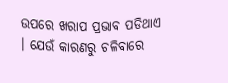ଉପରେ ଖରାପ ପ୍ରଭାବ ପଡିଥାଏ । ଯେଉଁ କାରଣରୁ ଚଳିବାରେ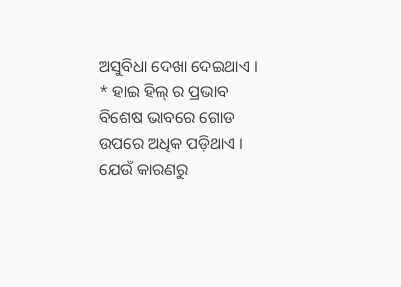ଅସୁବିଧା ଦେଖା ଦେଇଥାଏ ।
* ହାଇ ହିଲ୍ ର ପ୍ରଭାବ ବିଶେଷ ଭାବରେ ଗୋଡ ଉପରେ ଅଧିକ ପଡ଼ିଥାଏ । ଯେଉଁ କାରଣରୁ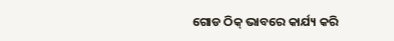ଗୋଡ ଠିକ୍ ଭାବରେ କାର୍ଯ୍ୟ କରି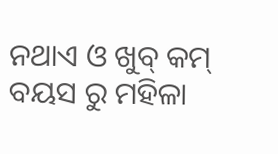ନଥାଏ ଓ ଖୁବ୍ କମ୍ ବୟସ ରୁ ମହିଳା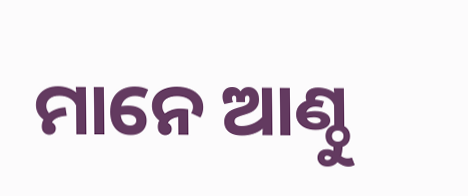ମାନେ ଆଣ୍ଠୁ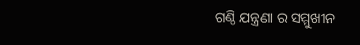ଗଣ୍ଠି ଯନ୍ତ୍ରଣା ର ସମ୍ମୁଖୀନ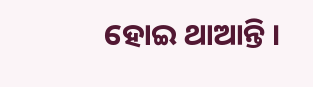ହୋଇ ଥାଆନ୍ତି ।